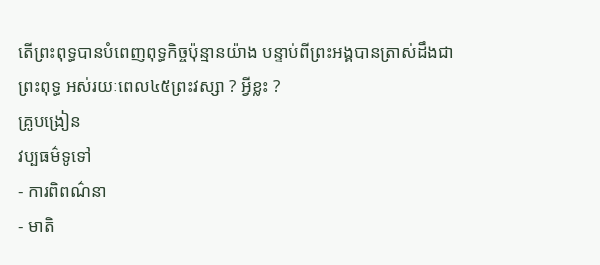តើព្រះពុទ្ធបានបំពេញពុទ្ធកិច្ចប៉ុន្មានយ៉ាង បន្ទាប់ពីព្រះអង្គបានត្រាស់ដឹងជាព្រះពុទ្ធ អស់រយៈពេល៤៥ព្រះវស្សា ? អ្វីខ្លះ ?
គ្រូបង្រៀន
វប្បធម៌ទូទៅ
- ការពិពណ៌នា
- មាតិ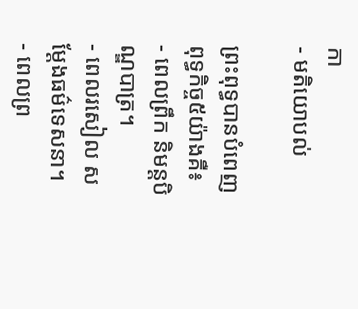កា
- មតិយោបល់

ព្រះពុទ្ធបានបំពេញពុទ្ធកិច្ច៥យ៉ាងគឺ៖
- ពេលព្រឹក និមន្តបិណ្ឌបាត្រ។
- ពេលរសៀល សម្ដែងធម៌ទេសនា។
- ពេលព្រ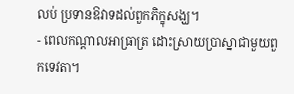លប់ ប្រទានឱវាទដល់ពួកភិក្ខុសង្ឃ។
- ពេលកណ្ដាលអាធ្រាត្រ ដោះស្រាយប្រាស្នាជាមួយពួកទេវតា។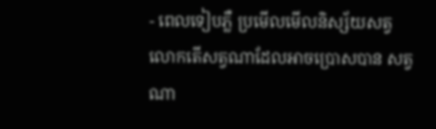- ពេលទៀបភ្លឺ ប្រមើលមើលនិស្ស័យសត្វលោកតើសត្វណាដែលអាចប្រោសបាន សត្វណា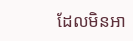ដែលមិនអា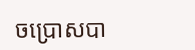ចប្រោសបា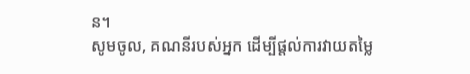ន។
សូមចូល, គណនីរបស់អ្នក ដើម្បីផ្តល់ការវាយតម្លៃ